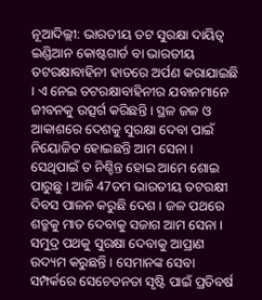ନୂଆଦିଲ୍ଲୀ: ଭାରତୀୟ ତଟ ସୁରକ୍ଷା ଦାୟିତ୍ବ ଇଣ୍ଡିଆନ କୋଷ୍ଟଗାର୍ଡ ବା ଭାରତୀୟ ତଟରକ୍ଷାବାହିନୀ ହାତରେ ଅର୍ପଣ କରାଯାଇଛି । ଏ ନେଇ ତଟରକ୍ଷାବାହିନୀର ଯବାନମାନେ ଜୀବନକୁ ଉତ୍ସର୍ଗ କରିଛନ୍ତି । ସ୍ଥଳ ଜଳ ଓ ଆକାଶରେ ଦେଶକୁ ସୁରକ୍ଷା ଦେବା ପାଇଁ ନିୟୋଜିତ ହୋଇଛନ୍ତି ଆମ ସେନା । ସେଥିପାଇଁ ତ ନିଶ୍ଚିନ୍ତ ହୋଇ ଆମେ ଶୋଇ ପାରୁଛୁ । ଆଜି 47ତମ ଭାରତୀୟ ତଟରକ୍ଷୀ ଦିବସ ପାଳନ କରୁଛି ଦେଶ । ଜଳ ପଥରେ ଶତ୍ରୁକୁ ମାତ ଦେବାକୁ ସଜାଗ ଆମ ସେନା । ସମୁଦ୍ର ପଥକୁ ସୁରକ୍ଷା ଦେବାକୁ ଆପ୍ରାଣ ଉଦ୍ୟମ କରୁଛନ୍ତି । ସେମାନଙ୍କ ସେବା ସମ୍ପର୍କରେ ସେଚେତନତା ସୃଷ୍ଟି ପାଇଁ ପ୍ରତିବର୍ଷ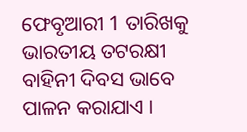ଫେବୃଆରୀ 1 ତାରିଖକୁ ଭାରତୀୟ ତଟରକ୍ଷୀ ବାହିନୀ ଦିବସ ଭାବେ ପାଳନ କରାଯାଏ ।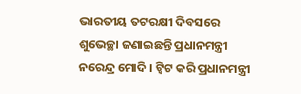ଭାରତୀୟ ତଟରକ୍ଷୀ ଦିବସରେ ଶୁଭେଚ୍ଛା ଜଣାଇଛନ୍ତି ପ୍ରଧାନମନ୍ତ୍ରୀ ନରେନ୍ଦ୍ର ମୋଦି । ଟ୍ବିଟ କରି ପ୍ରଧାନମନ୍ତ୍ରୀ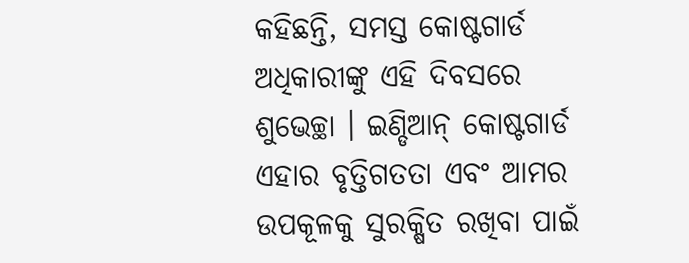କହିଛନ୍ତି, ସମସ୍ତ କୋଷ୍ଟଗାର୍ଡ ଅଧିକାରୀଙ୍କୁ ଏହି ଦିବସରେ ଶୁଭେଚ୍ଛା । ଇଣ୍ଡିଆନ୍ କୋଷ୍ଟଗାର୍ଡ ଏହାର ବୃତ୍ତିଗତତା ଏବଂ ଆମର ଉପକୂଳକୁ ସୁରକ୍ଷିତ ରଖିବା ପାଇଁ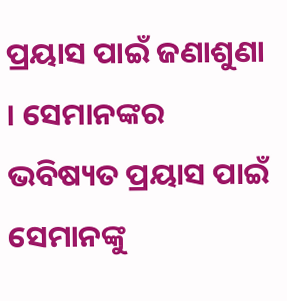ପ୍ରୟାସ ପାଇଁ ଜଣାଶୁଣା । ସେମାନଙ୍କର ଭବିଷ୍ୟତ ପ୍ରୟାସ ପାଇଁ ସେମାନଙ୍କୁ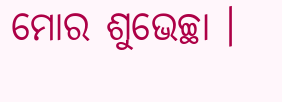ମୋର ଶୁଭେଚ୍ଛା ।